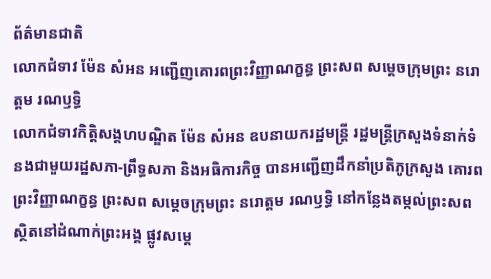ព័ត៌មានជាតិ
លោកជំទាវ ម៉ែន សំអន អញ្ជើញគោរពព្រះវិញ្ញាណក្ខន្ធ ព្រះសព សម្ដេចក្រុមព្រះ នរោត្តម រណឫទ្ធិ
លោកជំទាវកិត្តិសង្គហបណ្ឌិត ម៉ែន សំអន ឧបនាយករដ្ឋមន្ត្រី រដ្ឋមន្ត្រីក្រសួងទំនាក់ទំនងជាមួយរដ្ឋសភា-ព្រឹទ្ធសភា និងអធិការកិច្ច បានអញ្ជើញដឹកនាំប្រតិភូក្រសួង គោរពព្រះវិញ្ញាណក្ខន្ធ ព្រះសព សម្ដេចក្រុមព្រះ នរោត្តម រណឫទ្ធិ នៅកន្លែងតម្កល់ព្រះសព ស្ថិតនៅដំណាក់ព្រះអង្គ ផ្លូវសម្តេ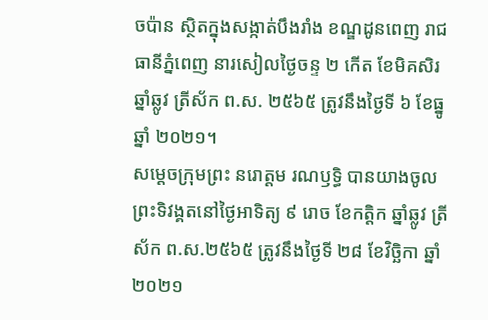ចប៉ាន ស្ថិតក្នុងសង្កាត់បឹងរាំង ខណ្ឌដូនពេញ រាជធានីភ្នំពេញ នារសៀលថ្ងៃចន្ទ ២ កើត ខែមិគសិរ ឆ្នាំឆ្លូវ ត្រីស័ក ព.ស. ២៥៦៥ ត្រូវនឹងថ្ងៃទី ៦ ខែធ្នូ ឆ្នាំ ២០២១។
សម្ដេចក្រុមព្រះ នរោត្តម រណឫទ្ធិ បានយាងចូលព្រះទិវង្គតនៅថ្ងៃអាទិត្យ ៩ រោច ខែកត្តិក ឆ្នាំឆ្លូវ ត្រីស័ក ព.ស.២៥៦៥ ត្រូវនឹងថ្ងៃទី ២៨ ខែវិច្ឆិកា ឆ្នាំ ២០២១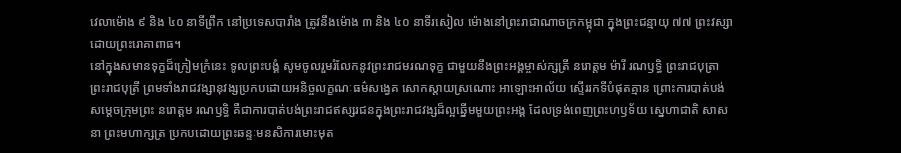វេលាម៉ោង ៩ និង ៤០ នាទីព្រឹក នៅប្រទេសបារាំង ត្រូវនឹងម៉ោង ៣ និង ៤០ នាទីរសៀល ម៉ោងនៅព្រះរាជាណាចក្រកម្ពុជា ក្នុងព្រះជន្មាយុ ៧៧ ព្រះវស្សា ដោយព្រះរោគាពាធ។
នៅក្នុងសមានទុក្ខដ៏ក្រៀមក្រំនេះ ទូលព្រះបង្គំ សូមចូលរួមរំលែកនូវព្រះរាជមរណទុក្ខ ជាមួយនឹងព្រះអង្គម្ចាស់ក្សត្រី នរោត្តម ម៉ារី រណឫទ្ធិ ព្រះរាជបុត្រា ព្រះរាជបុត្រី ព្រមទាំងរាជវង្សានុវង្សប្រកបដោយអនិច្ចលក្ខណៈធម៌សង្វេគ សោកស្ដាយស្រណោះ អាឡោះអាល័យ ស្ទើររកទីបំផុតគ្មាន ព្រោះការបាត់បង់ សម្ដេចក្រុមព្រះ នរោត្តម រណឫទ្ធិ គឺជាការបាត់បង់ព្រះរាជឥស្សរជនក្នុងព្រះរាជវង្សដ៏ល្អឆ្នើមមួយព្រះអង្គ ដែលទ្រង់ពេញព្រះហឫទ័យ ស្នេហាជាតិ សាសនា ព្រះមហាក្សត្រ ប្រកបដោយព្រះឆន្ទៈមនសិការមោះមុត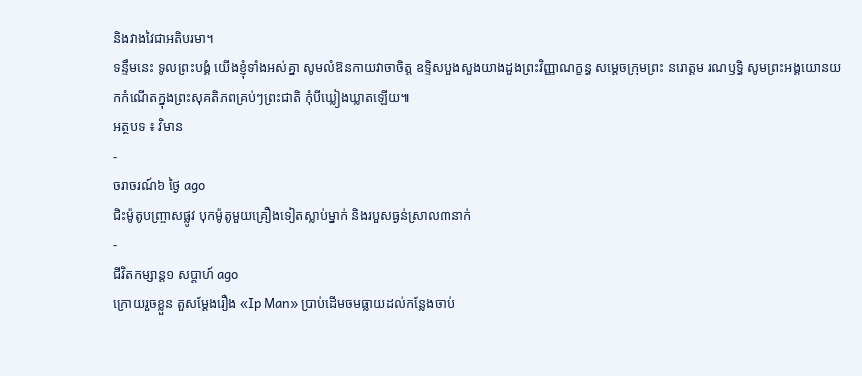និងវាងវៃជាអតិបរមា។
ទន្ទឹមនេះ ទូលព្រះបង្គំ យើងខ្ញុំទាំងអស់គ្នា សូមលំឱនកាយវាចាចិត្ត ឧទ្ទិសបួងសួងយាងដួងព្រះវិញ្ញាណក្ខន្ធ សម្ដេចក្រុមព្រះ នរោត្តម រណឫទ្ធិ សូមព្រះអង្គយោនយកកំណើតក្នុងព្រះសុគតិភពគ្រប់ៗព្រះជាតិ កុំបីឃ្លៀងឃ្លាតឡើយ៕
អត្ថបទ ៖ វិមាន
-
ចរាចរណ៍៦ ថ្ងៃ ago
ជិះម៉ូតូបញ្ច្រាសផ្លូវ បុកម៉ូតូមួយគ្រឿងទៀតស្លាប់ម្នាក់ និងរបួសធ្ងន់ស្រាល៣នាក់
-
ជីវិតកម្សាន្ដ១ សប្តាហ៍ ago
ក្រោយរួចខ្លួន តួសម្ដែងរឿង «Ip Man» ប្រាប់ដើមចមធ្លាយដល់កន្លែងចាប់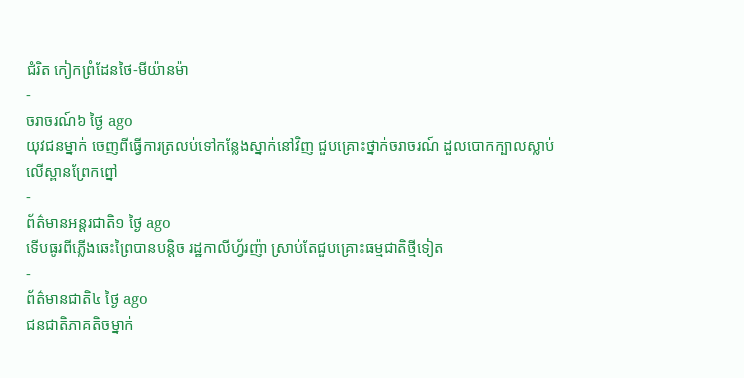ជំរិត កៀកព្រំដែនថៃ-មីយ៉ានម៉ា
-
ចរាចរណ៍៦ ថ្ងៃ ago
យុវជនម្នាក់ ចេញពីធ្វើការត្រលប់ទៅកន្លែងស្នាក់នៅវិញ ជួបគ្រោះថ្នាក់ចរាចរណ៍ ដួលបោកក្បាលស្លាប់លើស្ពានព្រែកព្នៅ
-
ព័ត៌មានអន្ដរជាតិ១ ថ្ងៃ ago
ទើបធូរពីភ្លើងឆេះព្រៃបានបន្តិច រដ្ឋកាលីហ្វ័រញ៉ា ស្រាប់តែជួបគ្រោះធម្មជាតិថ្មីទៀត
-
ព័ត៌មានជាតិ៤ ថ្ងៃ ago
ជនជាតិភាគតិចម្នាក់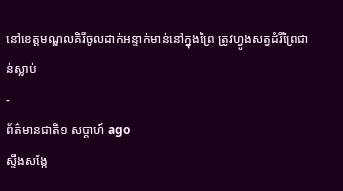នៅខេត្តមណ្ឌលគិរីចូលដាក់អន្ទាក់មាន់នៅក្នុងព្រៃ ត្រូវហ្វូងសត្វដំរីព្រៃជាន់ស្លាប់
-
ព័ត៌មានជាតិ១ សប្តាហ៍ ago
ស្ទឹងសង្កែ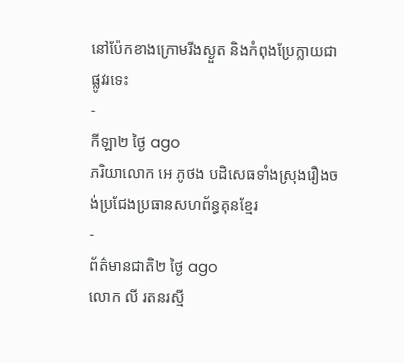នៅប៉ែកខាងក្រោមរីងស្ងួត និងកំពុងប្រែក្លាយជាផ្លូវរទេះ
-
កីឡា២ ថ្ងៃ ago
ភរិយាលោក អេ ភូថង បដិសេធទាំងស្រុងរឿងចង់ប្រជែងប្រធានសហព័ន្ធគុនខ្មែរ
-
ព័ត៌មានជាតិ២ ថ្ងៃ ago
លោក លី រតនរស្មី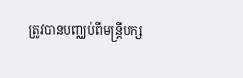ត្រូវបានបញ្ឈប់ពីមន្ត្រីបក្ស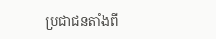ប្រជាជនតាំងពី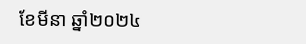ខែមីនា ឆ្នាំ២០២៤